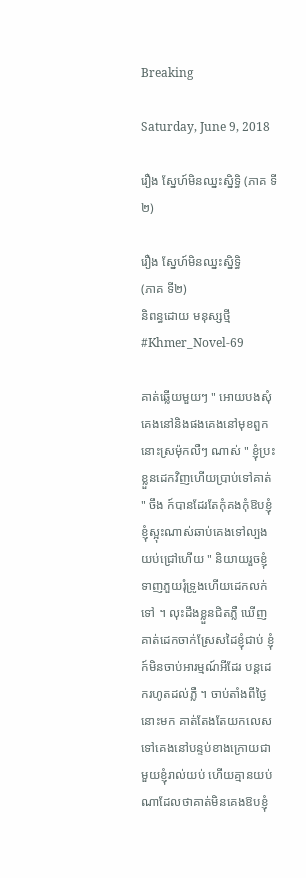Breaking

Saturday, June 9, 2018

រឿង ស្នែហ៍មិនឈ្នះស្និទិ្ធ (ភាគ ទី២)

រឿង ស្នែហ៍មិនឈ្នះស្និទិ្ធ
(ភាគ ទី២)
និពន្ធដោយ មនុស្សថ្មី
#Khmer_Novel-69

គាត់ឆ្លើយមួយៗ " អោយបងសុំគេងនៅនិងផងគេងនៅមុខពួកនោះស្រម៉ុកលឺៗ ណាស់ " ខ្ញុំប្រះខ្លួនដេកវិញហើយប្រាប់ទៅគាត់ " ចឹង ក៍បានដែរតែកុំគងកុំឱបខ្ញុំ ខ្ញុំស្អុះណាស់ឆាប់គេងទៅល្បងយប់ជ្រៅហើយ " និយាយរួចខ្ញុំទាញភួយរុំទ្រូងហើយដេកលក់ទៅ ។ លុះដឹងខ្លួនជិតភ្លឺ ឃើញគាត់ដេកចាក់ស្រែសដៃខ្ញុំជាប់ ខ្ញុំក៍មិនចាប់អារម្មណ៍អីដែរ បន្តដេករហូតដល់ភ្លឺ ។ ចាប់តាំងពីថ្ងៃនោះមក គាត់តែងតែយកលេស ទៅគេងនៅបន្ទប់ខាងក្រោយជាមួយខ្ញុំរាល់យប់ ហើយគ្មានយប់ណាដែលថាគាត់មិនគេងឱបខ្ញុំ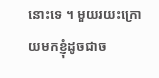នោះទេ ។ មួយរយះក្រោយមកខ្ញុំដូចជាច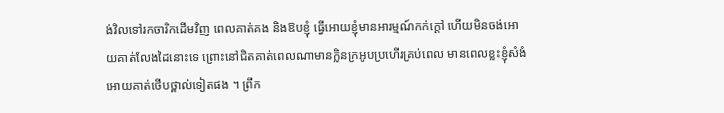ង់វិលទៅរកចារិកដើមវិញ ពេលគាត់គង និងឱបខ្ញុំ ធ្វើអោយខ្ញុំមានអារម្មណ៍កក់ក្តៅ ហើយមិនចង់អោយគាត់លែងដៃនោះទេ ព្រោះនៅជិតគាត់ពេលណាមានក្លិនក្រអូបប្រហើរគ្រប់ពេល មានពេលខ្លះខ្ញុំសំងំអោយគាត់ថើបថ្ពាល់ទៀតផង ។ ព្រឹក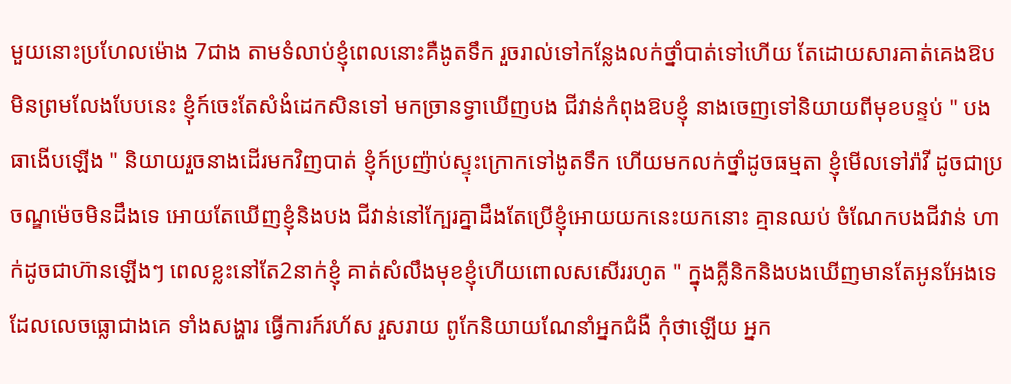មួយនោះប្រហែលម៉ោង 7ជាង តាមទំលាប់ខ្ញុំពេលនោះគឺងូតទឹក រួចរាល់ទៅកន្លែងលក់ថ្នាំបាត់ទៅហើយ តែដោយសារគាត់គេងឱបមិនព្រមលែងបែបនេះ ខ្ញុំក៍ចេះតែសំងំដេកសិនទៅ មកច្រានទ្វាឃើញបង ជីវាន់កំពុងឱបខ្ញុំ នាងចេញទៅនិយាយពីមុខបន្ទប់ " បងធាងើបឡើង " និយាយរួចនាងដើរមកវិញបាត់ ខ្ញុំក៍ប្រញ៉ាប់ស្ទុះក្រោកទៅងូតទឹក ហើយមកលក់ថ្នាំដូចធម្មតា ខ្ញុំមើលទៅរ៉ាវី ដូចជាប្រចណ្ឌម៉េចមិនដឹងទេ អោយតែឃើញខ្ញុំនិងបង ជីវាន់នៅក្បែរគ្នាដឹងតែប្រើខ្ញុំអោយយកនេះយកនោះ គ្មានឈប់ ចំណែកបងជីវាន់ ហាក់ដូចជាហ៊ានឡើងៗ ពេលខ្លះនៅតែ2នាក់ខ្ញុំ គាត់សំលឹងមុខខ្ញុំហើយពោលសសើររហូត " ក្នុងគ្លីនិកនិងបងឃើញមានតែអូនអែងទេ ដែលលេចធ្លោជាងគេ ទាំងសង្ហារ ធ្វើការក៍រហ័ស រួសរាយ ពូកែនិយាយណែនាំអ្នកជំងឺ កុំថាឡើយ អ្នក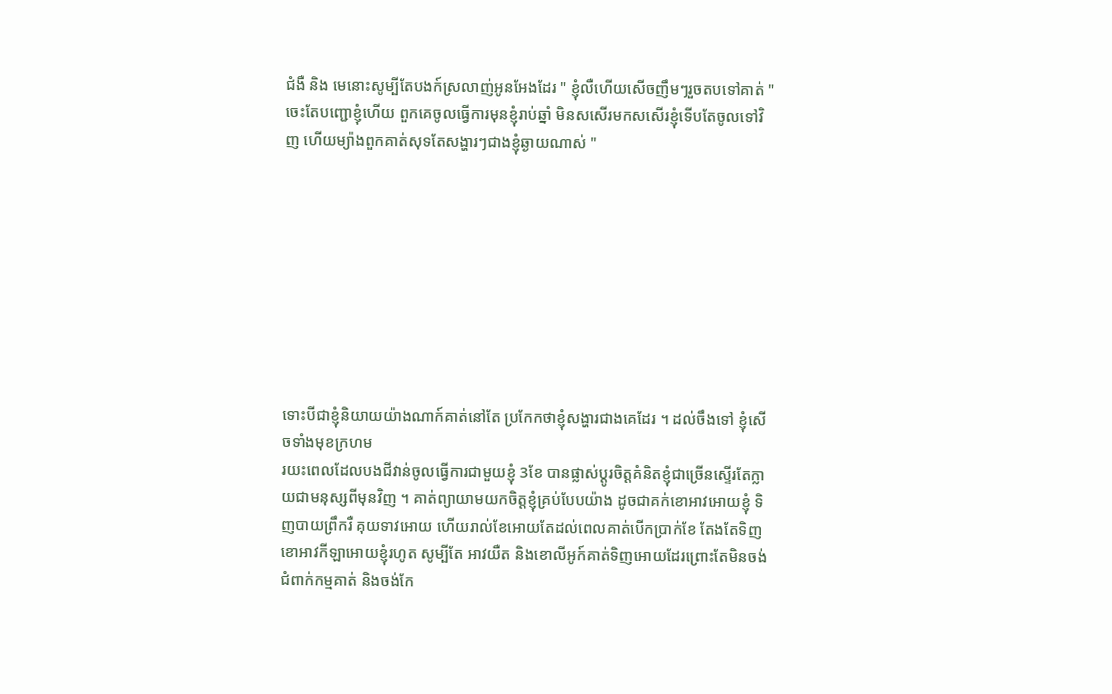ជំងឺ និង មេនោះសូម្បីតែបងក៍ស្រលាញ់អូនអែងដែរ " ខ្ញុំលឺហើយសើចញឹមៗរួចតបទៅគាត់ " ចេះតែបញ្ជោខ្ញុំហើយ ពួកគេចូលធ្វើការមុនខ្ញុំរាប់ឆ្នាំ មិនសសើរមកសសើរខ្ញុំទើបតែចូលទៅវិញ ហើយម្យ៉ាងពួកគាត់សុទតែសង្ហារៗជាងខ្ញុំឆ្ងាយណាស់ "









ទោះបីជាខ្ញុំនិយាយយ៉ាងណាក៍គាត់នៅតែ ប្រកែកថាខ្ញុំសង្ហារជាងគេដែរ ។ ដល់ចឹងទៅ ខ្ញុំសើចទាំងមុខក្រហម
រយះពេលដែលបងជីវាន់ចូលធ្វើការជាមួយខ្ញុំ 3ខែ បានផ្លាស់ប្តូរចិត្តគំនិតខ្ញុំជាច្រើនស្ទើរតែក្លាយជាមនុស្សពីមុនវិញ ។ គាត់ព្យាយាមយកចិត្តខ្ញុំគ្រប់បែបយ៉ាង ដូចជាគក់ខោអាវអោយខ្ញុំ ទិញបាយព្រឹករឺ គុយទាវអោយ ហើយរាល់ខែអោយតែដល់ពេលគាត់បើកប្រាក់ខែ តែងតែទិញខោអាវកីឡាអោយខ្ញុំរហូត សូម្បីតែ អាវយឺត និងខោលីអូក៍គាត់ទិញអោយដែរព្រោះតែមិនចង់ជំពាក់កម្មគាត់ និងចង់កែ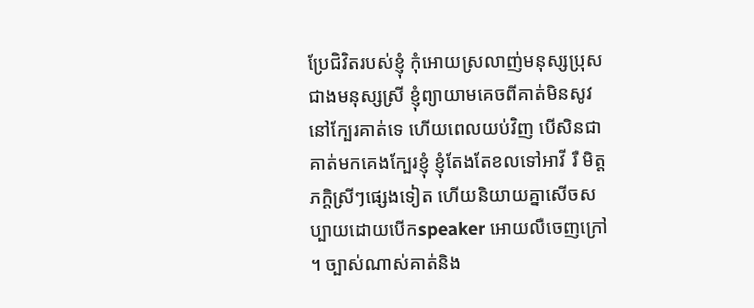ប្រែជិវិតរបស់ខ្ញុំ កុំអោយស្រលាញ់មនុស្សប្រុសជាងមនុស្សស្រី ខ្ញុំព្យាយាមគេចពីគាត់មិនសូវនៅក្បែរគាត់ទេ ហើយពេលយប់វិញ បើសិនជាគាត់មកគេងក្បែរខ្ញុំ ខ្ញុំតែងតែខលទៅអាវី រឺ មិត្តភក្តិស្រីៗផ្សេងទៀត ហើយនិយាយគ្នាសើចសប្បាយដោយបើកspeaker អោយលឺចេញក្រៅ ។ ច្បាស់ណាស់គាត់និង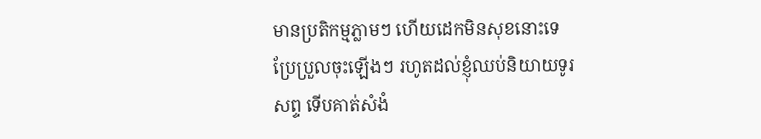មានប្រតិកម្មភ្លាមៗ ហើយដេកមិនសុខនោះទេប្រែប្រួលចុះឡើងៗ រហូតដល់ខ្ញុំឈប់និយាយទូរសព្ទ ទើបគាត់សំងំ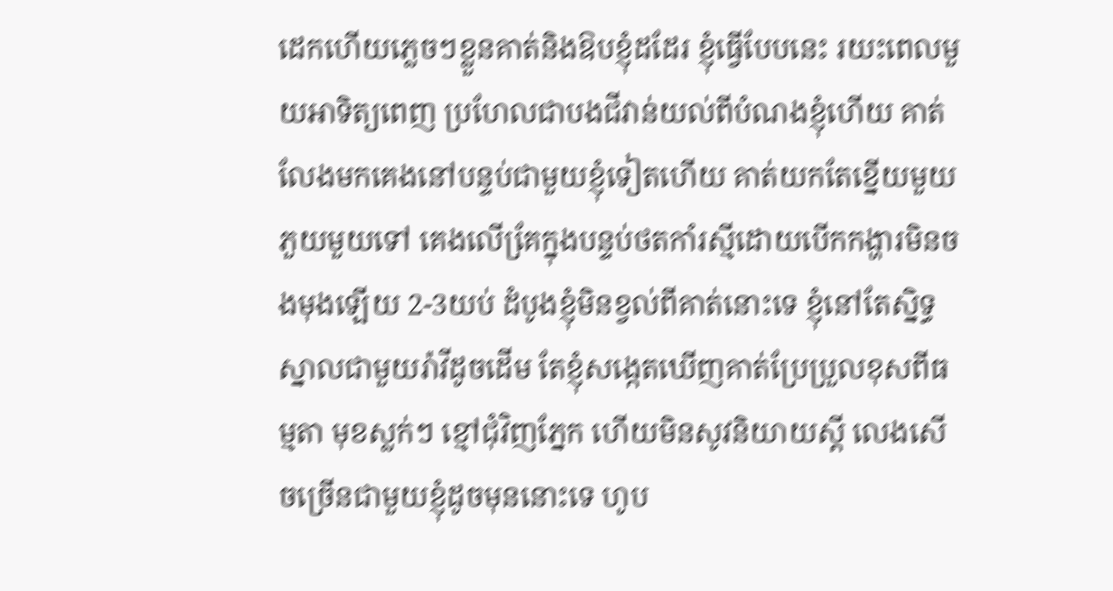ដេកហើយភ្លេចៗខ្លួនគាត់និងឱបខ្ញុំដដែរ ខ្ញុំធ្វើបែបនេះ រយះពេលមួយអាទិត្យពេញ ប្រហែលជាបងជីវាន់យល់ពីបំណងខ្ញុំហើយ គាត់លែងមកគេងនៅបន្ទប់ជាមួយខ្ញុំទៀតហើយ គាត់យកតែខ្នើយមួយ ភួយមួយទៅ គេងលើគែ្រក្នុងបន្ទប់ថតកាំរស្មីដោយបើកកង្ហារមិនចងមុងឡើយ 2-3យប់ ដំបូងខ្ញុំមិនខ្វល់ពីគាត់នោះទេ ខ្ញុំនៅតែស្និទ្ធស្នាលជាមួយរ៉ាវីដូចដើម តែខ្ញុំសង្កេតឃើញគាត់ប្រែប្រួលខុសពីធម្មតា មុខស្លក់ៗ ខ្មៅជុំវិញភ្នែក ហើយមិនសូវនិយាយស្តី លេងសើចច្រើនជាមួយខ្ញុំដូចមុននោះទេ ហូប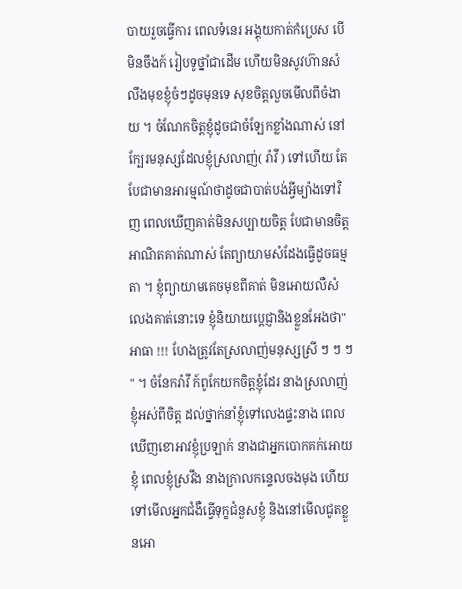បាយរួចធ្វើការ ពេលទំនេរ អង្គុយកាត់កំប្រេស បើមិនចឹងក៍ រៀបទូថ្នាំជាដើម ហើយមិនសូវហ៊ានសំលឹងមុខខ្ញុំចំៗដូចមុនទេ សុខចិត្តលួចមើលពីចំងាយ ។ ចំណែកចិត្តខ្ញុំដូចជាចំឡែកខ្លាំងណាស់ នៅក្បែរមនុស្សដែលខ្ញុំស្រលាញ់( រ៉ាវី ) ទៅហើយ តែបែជាមានអារម្មណ៍ថាដូចជាបាត់បង់អ្វីម្យ៉ាងទៅវិញ ពេលឃើញគាត់មិនសប្បាយចិត្ត បែជាមានចិត្តអាណិតគាត់ណាស់ តែព្យាយាមសំដែងធ្វើដូចធម្មតា ។ ខ្ញុំព្យាយាមគេចមុខពីគាត់ មិនអោយលឺសំលេងគាត់នោះទេ ខ្ញុំនិយាយប្តេជ្ញានិងខ្លួនអែងថា" អាធា !!! ហែងត្រូវតែស្រលាញ់មនុស្សស្រី ៗ ៗ ៗ " ។ ចំនែករ៉ាវី ក៍ពូកែយកចិត្តខ្ញុំដែរ នាងស្រលាញ់ខ្ញុំអស់ពីចិត្ត ដល់ថ្នាក់នាំខ្ញុំទៅលេងផ្ទះនាង ពេលឃើញខោអាវខ្ញុំប្រឡាក់ នាងជាអ្នកបោកគក់អោយខ្ញុំ ពេលខ្ញុំស្រវឹង នាងក្រាលកន្ទេលចងមុង ហើយទៅមើលអ្នកជំងឺធ្វើទុក្ខជំនួសខ្ញុំ និងនៅមើលជូតខ្លួនអោ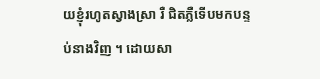យខ្ញុំរហូតស្វាងស្រា រឺ ជិតភ្លឺទើបមកបន្ទប់នាងវិញ ។ ដោយសា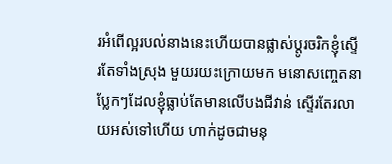រអំពើល្អរបល់នាងនេះហើយបានផ្លាស់ប្តូរចរិកខ្ញុំស្ទើរតែទាំងស្រុង មួយរយះក្រោយមក មនោសញ្ចេតនាប្លែកៗដែលខ្ញុំធ្លាប់តែមានលើបងជីវាន់ ស្ទើរតែរលាយអស់ទៅហើយ ហាក់ដូចជាមនុ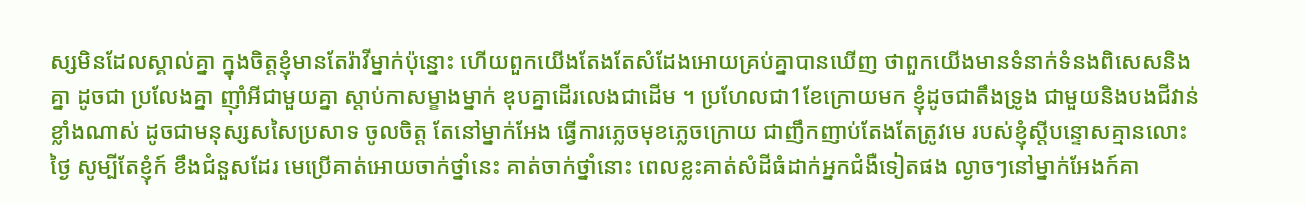ស្សមិនដែលស្គាល់គ្នា ក្នុងចិត្តខ្ញុំមានតែរ៉ាវីម្នាក់ប៉ុន្នោះ ហើយពួកយើងតែងតែសំដែងអោយគ្រប់គ្នាបានឃើញ ថាពួកយើងមានទំនាក់ទំនងពិសេសនិងគ្នា ដូចជា ប្រលែងគ្នា ញុាំអីជាមួយគ្នា ស្តាប់កាសម្ខាងម្នាក់ ឌុបគ្នាដើរលេងជាដើម ។ ប្រហែលជា1ខែក្រោយមក ខ្ញុំដូចជាតឹងទ្រូង ជាមួយនិងបងជីវាន់ខ្លាំងណាស់ ដូចជាមនុស្សសសៃប្រសាទ ចូលចិត្ត តែនៅម្នាក់អែង ធ្វើការភ្លេចមុខភ្លេចក្រោយ ជាញឹកញាប់តែងតែត្រូវមេ របស់ខ្ញុំស្តីបន្ទោសគ្មានលោះថ្ងៃ សូម្បីតែខ្ញុំក៍ ខឹងជំនួសដែរ មេប្រើគាត់អោយចាក់ថ្នាំនេះ គាត់ចាក់ថ្នាំនោះ ពេលខ្លះគាត់សំដីធំដាក់អ្នកជំងឺទៀតផង ល្ងាចៗនៅម្នាក់អែងក៍គា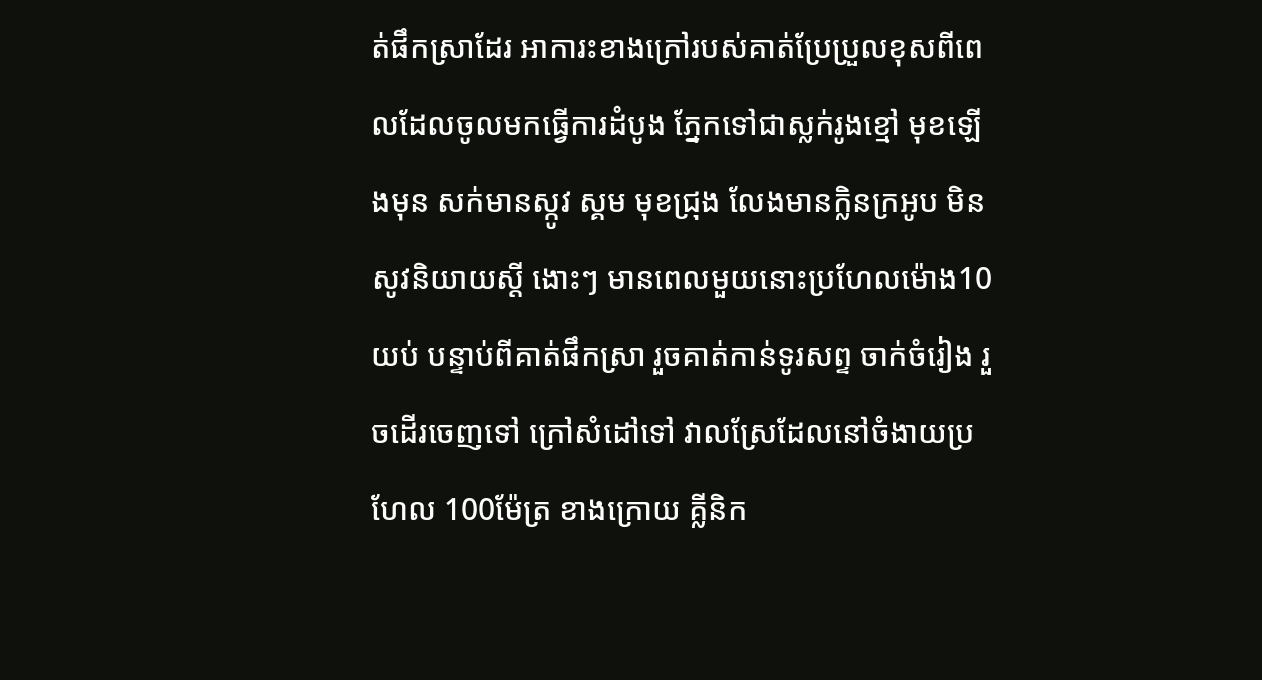ត់ផឹកស្រាដែរ អាការះខាងក្រៅរបស់គាត់ប្រែប្រួលខុសពីពេលដែលចូលមកធ្វើការដំបូង ភ្នែកទៅជាស្លក់រូងខ្មៅ មុខឡើងមុន សក់មានស្កូវ ស្គម មុខជ្រុង លែងមានក្លិនក្រអូប មិនសូវនិយាយស្តី ងោះៗ មានពេលមួយនោះប្រហែលម៉ោង10យប់ បន្ទាប់ពីគាត់ផឹកស្រា រួចគាត់កាន់ទូរសព្ទ ចាក់ចំរៀង រួចដើរចេញទៅ ក្រៅសំដៅទៅ វាលស្រែដែលនៅចំងាយប្រហែល 100ម៉ែត្រ ខាងក្រោយ គ្លីនិក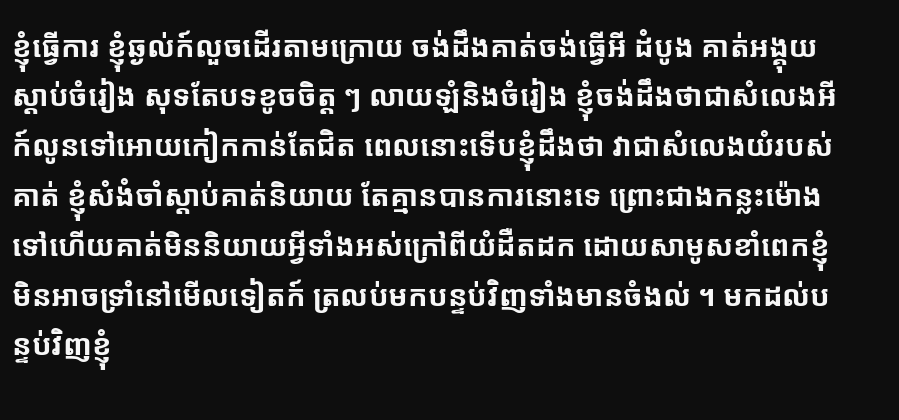ខ្ញុំធ្វើការ ខ្ញុំឆ្ងល់ក៍លួចដើរតាមក្រោយ ចង់ដឹងគាត់ចង់ធ្វើអី ដំបូង គាត់អង្គុយ ស្តាប់ចំរៀង សុទតែបទខូចចិត្ត ៗ លាយឡំនិងចំរៀង ខ្ញុំចង់ដឹងថាជាសំលេងអី ក៍លូនទៅអោយកៀកកាន់តែជិត ពេលនោះទើបខ្ញុំដឹងថា វាជាសំលេងយំរបស់គាត់ ខ្ញុំសំងំចាំស្តាប់គាត់និយាយ តែគ្មានបានការនោះទេ ព្រោះជាងកន្លះម៉ោងទៅហើយគាត់មិននិយាយអ្វីទាំងអស់ក្រៅពីយំដឺតដក ដោយសាមូសខាំពេកខ្ញុំមិនអាចទ្រាំនៅមើលទៀតក៍ ត្រលប់មកបន្ទប់វិញទាំងមានចំងល់ ។ មកដល់បន្ទប់វិញខ្ញុំ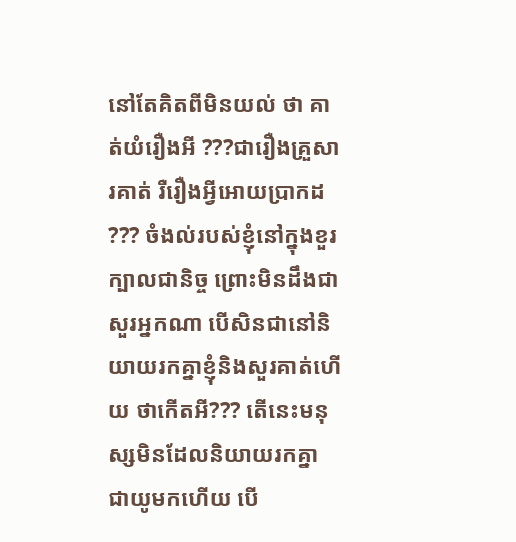នៅតែគិតពីមិនយល់ ថា គាត់យំរឿងអី ???ជារឿងគ្រួសារគាត់ រឺរឿងអ្វីអោយប្រាកដ ??? ចំងល់របស់ខ្ញុំនៅក្នុងខួរក្បាលជានិច្ច ព្រោះមិនដឹងជាសួរអ្នកណា បើសិនជានៅនិយាយរកគ្នាខ្ញុំនិងសួរគាត់ហើយ ថាកើតអី??? តើនេះមនុស្សមិនដែលនិយាយរកគ្នា ជាយូមកហើយ បើ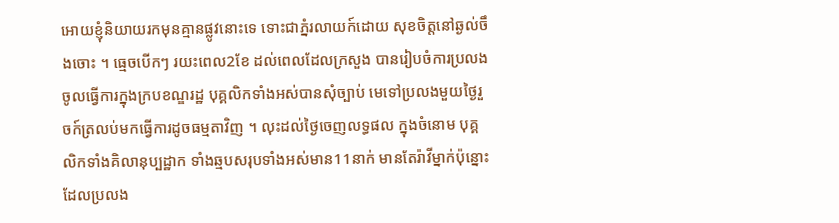អោយខ្ញុំនិយាយរកមុនគ្មានផ្លូវនោះទេ ទោះជាភ្នំរលាយក៍ដោយ សុខចិត្តនៅឆ្ងល់ចឹងចោះ ។ ធ្មេចបើកៗ រយះពេល2ខែ ដល់ពេលដែលក្រសួង បានរៀបចំការប្រលងចូលធ្វើការក្នុងក្របខណ្ឌរដ្ឋ បុគ្គលិកទាំងអស់បានសុំច្បាប់ មេទៅប្រលងមួយថ្ងៃរួចក៍ត្រលប់មកធ្វើការដូចធម្មតាវិញ ។ លុះដល់ថ្ងៃចេញលទ្ធផល ក្នុងចំនោម បុគ្គលិកទាំងគិលានុប្បដ្ឋាក ទាំងឆ្មបសរុបទាំងអស់មាន11នាក់ មានតែរ៉ាវីម្នាក់ប៉ុន្នោះដែលប្រលង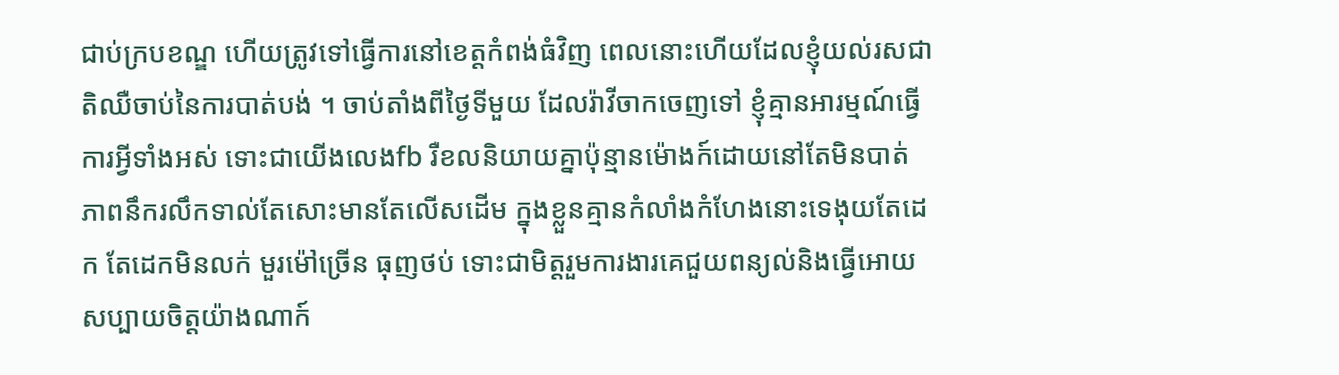ជាប់ក្របខណ្ឌ ហើយត្រូវទៅធ្វើការនៅខេត្តកំពង់ធំវិញ ពេលនោះហើយដែលខ្ញុំយល់រសជាតិឈឺចាប់នៃការបាត់បង់ ។ ចាប់តាំងពីថ្ងៃទីមួយ ដែលរ៉ាវីចាកចេញទៅ ខ្ញុំគ្មានអារម្មណ៍ធ្វើការអ្វីទាំងអស់ ទោះជាយើងលេងfb រឺខលនិយាយគ្នាប៉ុន្មានម៉ោងក៍ដោយនៅតែមិនបាត់ភាពនឹករលឹកទាល់តែសោះមានតែលើសដើម ក្នុងខ្លួនគ្មានកំលាំងកំហែងនោះទេងុយតែដេក តែដេកមិនលក់ មួរម៉ៅច្រើន ធុញថប់ ទោះជាមិត្តរួមការងារគេជួយពន្យល់និងធ្វើអោយសប្បាយចិត្តយ៉ាងណាក៍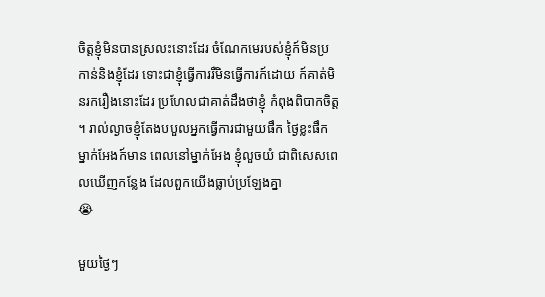ចិត្តខ្ញុំមិនបានស្រលះនោះដែរ ចំណែកមេរបស់ខ្ញុំក៍មិនប្រកាន់និងខ្ញុំដែរ ទោះជាខ្ញុំធ្វើការរឺមិនធ្វើការក៍ដោយ ក៍គាត់មិនរករឿងនោះដែរ ប្រហែលជាគាត់ដឹងថាខ្ញុំ កំពុងពិបាកចិត្ត ។ រាល់ល្ងាចខ្ញុំតែងបបួលអ្នកធ្វើការជាមួយផឹក ថ្ងៃខ្លះផឹកម្នាក់អែងក៍មាន ពេលនៅម្នាក់អែង ខ្ញុំលួចយំ ជាពិសេសពេលឃើញកន្លែង ដែលពួកយើងធ្លាប់ប្រឡែងគ្នា
😭

មួយថ្ងៃៗ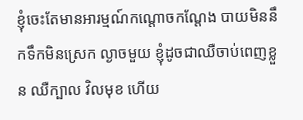ខ្ញុំចេះតែមានអារម្មណ៍កណ្តោចកណ្តែង បាយមិននឹកទឹកមិនស្រេក ល្ងាចមួយ ខ្ញុំដូចជាឈឺចាប់ពេញខ្លួន ឈឺក្បាល វិលមុខ ហើយ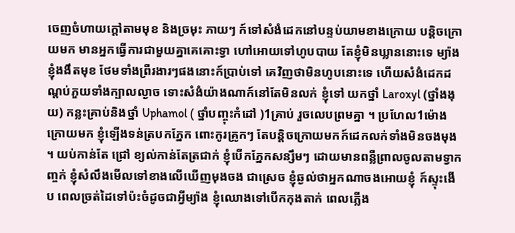ចេញចំហាយក្តៅតាមមុខ និងច្រមុះ ភាយៗ ក៍ទៅសំងំដេកនៅបន្ទប់យាមខាងក្រោយ បន្តិចក្រោយមក មានអ្នកធ្វើការជាមួយគ្នាគេគោះទ្វា ហៅអោយទៅហូបបាយ តែខ្ញុំមិនឃ្លាននោះទេ ម្យ៉ាងខ្ញុំងងឹតមុខ ថែមទាំងព្រឺរងារៗផងនោះក៍ប្រាប់ទៅ គេវិញថាមិនហូបនោះទេ ហើយសំងំដេកដណ្តប់ភួយទាំងក្បាលល្ងាច ទោះសំងំយ៉ាងណាក៍នៅតែមិនលក់ ខ្ញុំទៅ យកថ្នាំ Laroxyl (ថ្នាំងងុយ) កន្លះគ្រាប់និងថ្នាំ Uphamol ( ថ្នាំបញ្ចុះកំដៅ )1គ្រាប់ រួចលេបព្រមគ្នា ។ ប្រហែល1ម៉ោងក្រោយមក ខ្ញុំឡើងទន់ត្របកភ្នែក ពោះកូរគ្រូកៗ តែបន្តិចក្រោយមកក៍ដេកលក់ទាំងមិនចងមុង ។ យប់កាន់តែ ជ្រៅ ខ្យល់កាន់តែត្រជាក់ ខ្ញុំបើកភ្នែកសន្សឹមៗ ដោយមានពន្លឺព្រាលចូលតាមទ្វាកញ្ចក់ ខ្ញុំសំលឹងមើលទៅខាងលើឃើញមុងចង ជាស្រេច ខ្ញុំឆ្ងល់ថាអ្នកណាចងអោយខ្ញុំ ក៍ស្ទុះងើប ពេលច្រត់ដៃទៅប៉ះចំដូចជាអ្វីម្យ៉ាង ខ្ញុំឈោងទៅបើកកុងតាក់ ពេលភ្លើង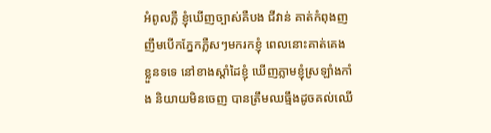អំពូលភ្លឺ ខ្ញុំឃើញច្បាស់គឺបង ជីវាន់ គាត់កំពុងញញឹមបើកភ្នែកភ្លឺសៗមករកខ្ញុំ ពេលនោះគាត់គេងខ្លួនទទេ នៅខាងស្តាំដៃខ្ញុំ ឃើញភ្លាមខ្ញុំស្រឡាំងកាំង និយាយមិនចេញ បានត្រឹមឈធ្មឹងដូចគល់ឈើ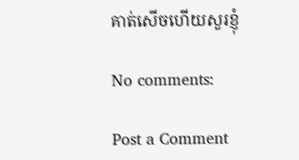គាត់សើចហើយសួរខ្ញុំ

No comments:

Post a Comment